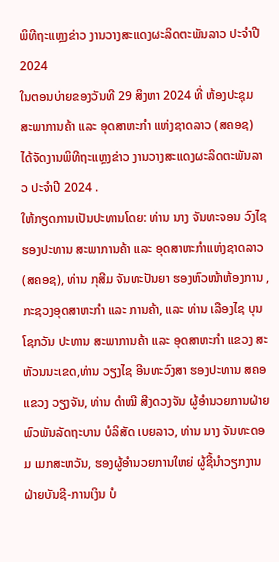ພິທີຖະແຫຼງຂ່າວ ງານວາງສະແດງຜະລິດຕະພັນລາວ ປະຈໍາປີ 2024
ໃນຕອນບ່າຍຂອງວັນທີ 29 ສິງຫາ 2024 ທີ່ ຫ້ອງປະຊຸມ ສະພາການຄ້າ ແລະ ອຸດສາຫະກຳ ແຫ່ງຊາດລາວ (ສຄອຊ) ໄດ້ຈັດງານພິທີຖະແຫຼງຂ່າວ ງານວາງສະແດງຜະລິດຕະພັນລາວ ປະຈໍາປີ 2024 .
ໃຫ້ກຽດການເປັນປະທານໂດຍ: ທ່ານ ນາງ ຈັນທະຈອນ ວົງໄຊ ຮອງປະທານ ສະພາການຄ້າ ແລະ ອຸດສາຫະກຳແຫ່ງຊາດລາວ (ສຄອຊ), ທ່ານ ກຸສີມ ຈັນທະປັນຍາ ຮອງຫົວໜ້າຫ້ອງການ ,ກະຊວງອຸດສາຫະກຳ ແລະ ການຄ້າ, ແລະ ທ່ານ ເລືອງໄຊ ບຸນໂຊກວັນ ປະທານ ສະພາການຄ້າ ແລະ ອຸດສາຫະກຳ ແຂວງ ສະຫັວນນະເຂດ,ທ່ານ ວຽງໄຊ ອີນທະວົງສາ ຮອງປະທານ ສຄອ ແຂວງ ວຽງຈັນ, ທ່ານ ດຳໝີ ສີງດວງຈັນ ຜູ້ອຳນວຍການຝ່າຍພົວພັນລັດຖະບານ ບໍລິສັດ ເບຍລາວ, ທ່ານ ນາງ ຈັນທະດອມ ເມກສະຫວັນ, ຮອງຜູ້ອຳນວຍການໃຫຍ່ ຜູ້ຊີ້ນຳວຽກງານ ຝ່າຍບັນຊີ-ການເງິນ ບໍ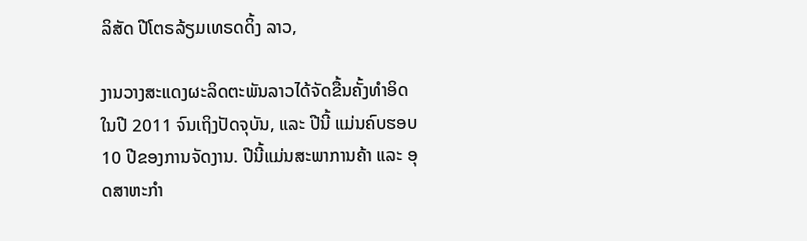ລິສັດ ປີໂຕຣລ້ຽມເທຣດດິ້ງ ລາວ,

ງານວາງສະແດງຜະລິດຕະພັນລາວໄດ້ຈັດຂື້ນຄັ້ງທຳອິດ ໃນປີ 2011 ຈົນເຖິງປັດຈຸບັນ, ແລະ ປີນີ້ ແມ່ນຄົບຮອບ 10 ປີຂອງການຈັດງານ. ປີນີ້ແມ່ນສະພາການຄ້າ ແລະ ອຸດສາຫະກຳ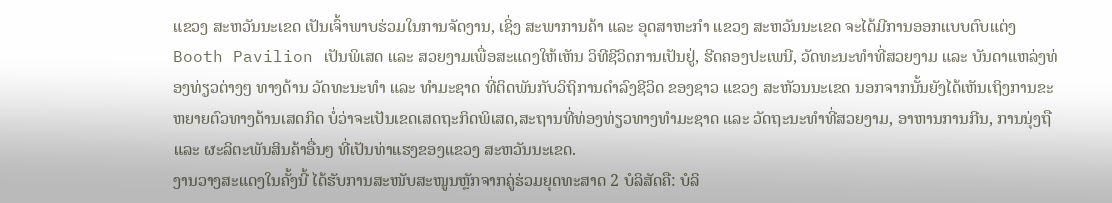ແຂວງ ສະຫວັນນະເຂດ ເປັນເຈົ້າພາບຮ່ວມໃນການຈັດງານ, ເຊິ່ງ ສະພາການຄ້າ ແລະ ອຸດສາຫະກຳ ແຂວງ ສະຫວັນນະເຂດ ຈະໄດ້ມີການອອກແບບຕົບແຕ່ງ Booth Pavilion ເປັນພິເສດ ແລະ ສວຍງາມເພື່ອສະແດງໃຫ້ເຫັນ ວິທີຊີວິດການເປັນຢູ່, ຮີດຄອງປະເພນີ, ວັດທະນະທຳທີ່ສວຍງາມ ແລະ ບັນດາແຫລ່ງທ່ອງທ່ຽວຕ່າງໆ ທາງດ້ານ ວັດທະນະທຳ ແລະ ທຳມະຊາດ ທີ່ຕິດພັນກັບວິຖິການດຳລົງຊີວິດ ຂອງຊາວ ແຂວງ ສະຫັວນນະເຂດ ນອກຈາກນັ້ນຍັງໄດ້ເຫັນເຖິງການຂະຫຍາຍຕົວທາງດ້ານເສດກິດ ບໍ່ວ່າຈະເປັນເຂດເສດຖະກິດພິເສດ,ສະຖານທີ່ທ່ອງທ່ຽວທາງທຳມະຊາດ ແລະ ວັດຖະນະທຳທີ່ສວຍງາມ, ອາຫານການກີນ, ການນຸ່ງຖື ແລະ ຜະລິຕະພັນສິນຄ້າອື່ນໆ ທີ່ເປັນທ່າແຮງຂອງແຂວງ ສະຫວັນນະເຂດ.
ງານວາງສະແດງໃນຄັ້ງນີ້ ໄດ້ຮັບການສະໜັບສະໜູນຫຼັກຈາກຄູ່ຮ່ວມຍຸດທະສາດ 2 ບໍລິສັດຄື: ບໍລິ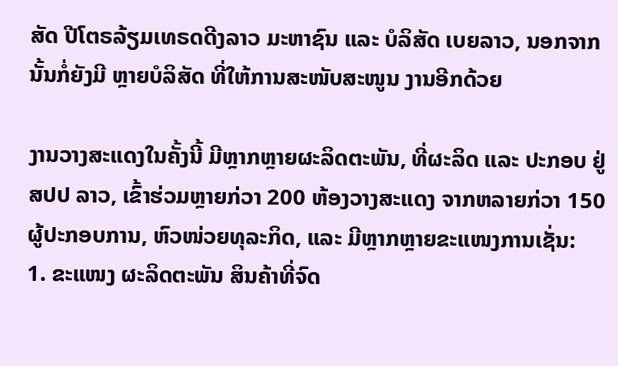ສັດ ປີໂຕຣລ້ຽມເທຣດດີງລາວ ມະຫາຊົນ ແລະ ບໍລິສັດ ເບຍລາວ, ນອກຈາກນັ້ນກໍ່ຍັງມີ ຫຼາຍບໍລິສັດ ທີ່ໃຫ້ການສະໜັບສະໜູນ ງານອີກດ້ວຍ

ງານວາງສະແດງໃນຄັ້ງນີ້ ມີຫຼາກຫຼາຍຜະລິດຕະພັນ, ທີ່ຜະລິດ ແລະ ປະກອບ ຢູ່ ສປປ ລາວ, ເຂົ້າຮ່ວມຫຼາຍກ່ວາ 200 ຫ້ອງວາງສະແດງ ຈາກຫລາຍກ່ວາ 150 ຜູ້ປະກອບການ, ຫົວໜ່ວຍທຸລະກິດ, ແລະ ມີຫຼາກຫຼາຍຂະແໜງການເຊັ່ນ:
1. ຂະແໜງ ຜະລິດຕະພັນ ສິນຄ້າທີ່ຈົດ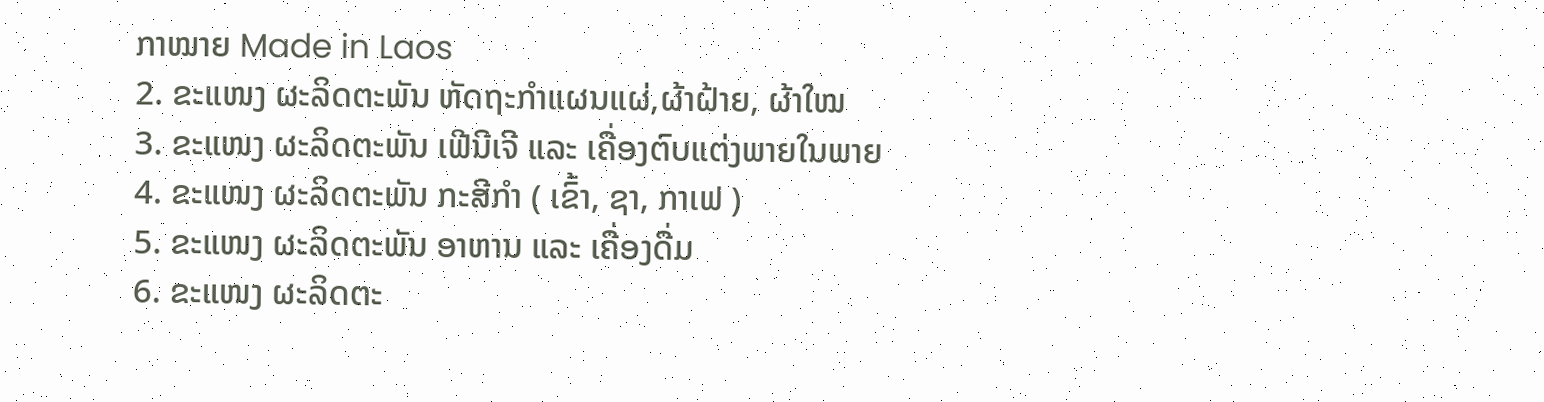ກາໝາຍ Made in Laos
2. ຂະແໜງ ຜະລິດຕະພັນ ຫັດຖະກຳແຜນແຜ່,ຜ້າຝ້າຍ, ຜ້າໃໝ
3. ຂະແໜງ ຜະລິດຕະພັນ ເຟີນີເຈີ ແລະ ເຄື່ອງຕົບແຕ່ງພາຍໃນພາຍ
4. ຂະແໜງ ຜະລິດຕະພັນ ກະສີກຳ ( ເຂົ້າ, ຊາ, ກາເຟ )
5. ຂະແໜງ ຜະລິດຕະພັນ ອາຫານ ແລະ ເຄື່ອງດື່ມ
6. ຂະແໜງ ຜະລິດຕະ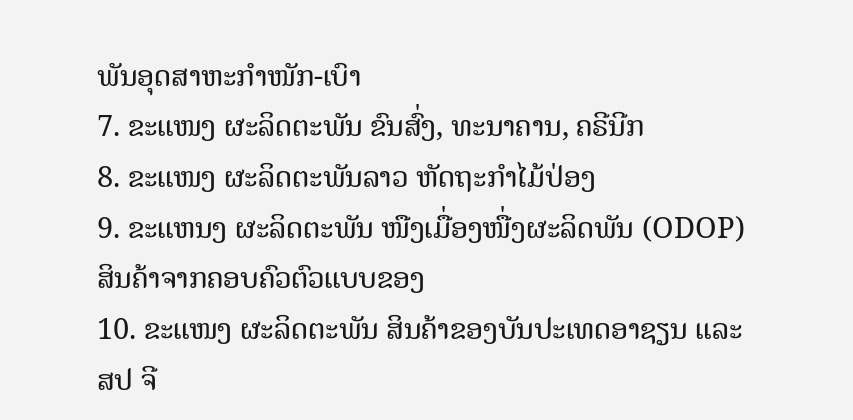ພັນອຸດສາຫະກໍາໜັກ-ເບົາ
7. ຂະແໜງ ຜະລິດຕະພັນ ຂົນສົ່ງ, ທະນາຄານ, ຄຣີນີກ
8. ຂະແໜງ ຜະລິດຕະພັນລາວ ຫັດຖະກຳໄມ້ປ່ອງ
9. ຂະແຫນງ ຜະລິດຕະພັນ ໜືງເມື່ອງໜື່ງຜະລິດພັນ (ODOP) ສິນຄ້າຈາກຄອບຄົວຕົວແບບຂອງ
10. ຂະແໜງ ຜະລິດຕະພັນ ສິນຄ້າຂອງບັນປະເທດອາຊຽນ ແລະ ສປ ຈີ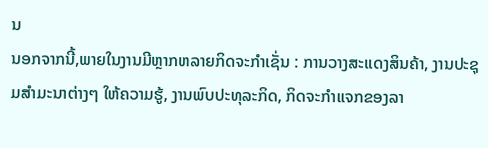ນ
ນອກຈາກນີ້,ພາຍໃນງານມີຫຼາກຫລາຍກິດຈະກໍາເຊັ່ນ : ການວາງສະແດງສິນຄ້າ, ງານປະຊຸມສຳມະນາຕ່າງໆ ໃຫ້ຄວາມຮູ້, ງານພົບປະທຸລະກິດ, ກິດຈະກຳແຈກຂອງລາ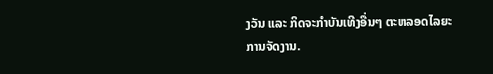ງວັນ ແລະ ກິດຈະກຳບັນເທີງອື່ນໆ ຕະຫລອດໄລຍະການຈັດງານ.